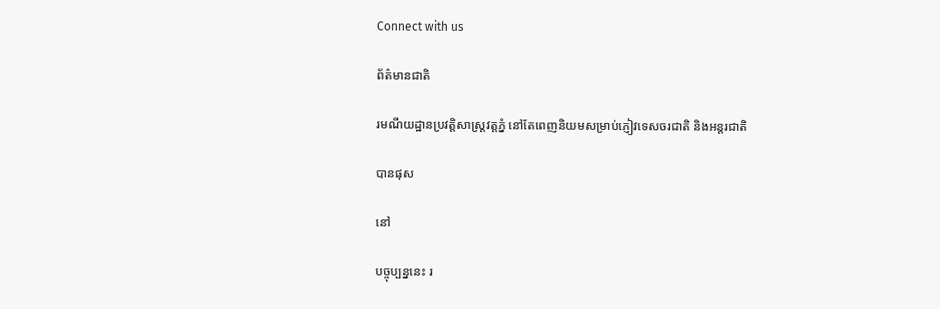Connect with us

ព័ត៌មានជាតិ

រមណីយដ្ឋានប្រវត្តិសាស្រ្តវត្តភ្នំ នៅតែពេញនិយមសម្រាប់ភ្ញៀវទេសចរជាតិ និងអន្តរជាតិ

បានផុស

នៅ

បច្ចុប្បន្ននេះ រ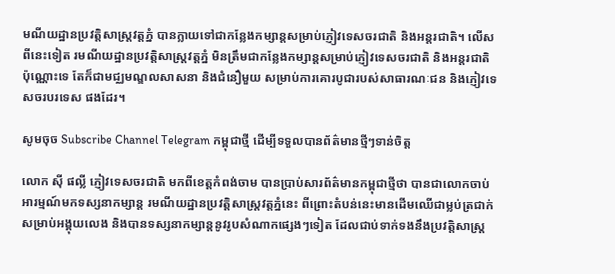មណីយដ្ឋានប្រវត្តិសាស្រ្តវត្តភ្នំ បានក្លាយទៅជាកន្លែងកម្សាន្តសម្រាប់ភ្ញៀវទេសចរជាតិ និងអន្តរជាតិ។ លើសពីនេះទៀត រមណីយដ្ឋានប្រវត្តិសាស្រ្តវត្តភ្នំ មិនត្រឹមជាកន្លែងកម្សាន្តសម្រាប់ភ្ញៀវទេសចរជាតិ និងអន្តរជាតិប៉ុណ្ណោះទេ តែក៏ជាមជ្ឈមណ្ឌលសាសនា និងជំនឿមួយ សម្រាប់ការគោរបូជារបស់សាធារណៈជន និងភ្ញៀវទេសចរបរទេស ផងដែរ។

សូមចុច Subscribe Channel Telegram កម្ពុជាថ្មី ដើម្បីទទួលបានព័ត៌មានថ្មីៗទាន់ចិត្ត

លោក ស៊ី ផល្លី ភ្ញៀវទេសចរជាតិ មកពីខេត្តកំពង់ចាម បានប្រាប់សារព័ត៌មានកម្ពុជាថ្មីថា បានជាលោកចាប់អារម្មណ៍មកទស្សនាកម្សាន្ត រមណីយដ្ឋានប្រវត្តិសាស្រ្តវត្តភ្នំនេះ ពីព្រោះតំបន់នេះមានដើមឈើជាម្លប់ត្រជាក់សម្រាប់អង្គុយលេង និងបានទស្សនាកម្សាន្តនូវរូបសំណាកផ្សេងៗទៀត ដែលជាប់ទាក់ទងនឹងប្រវត្តិសាស្រ្ត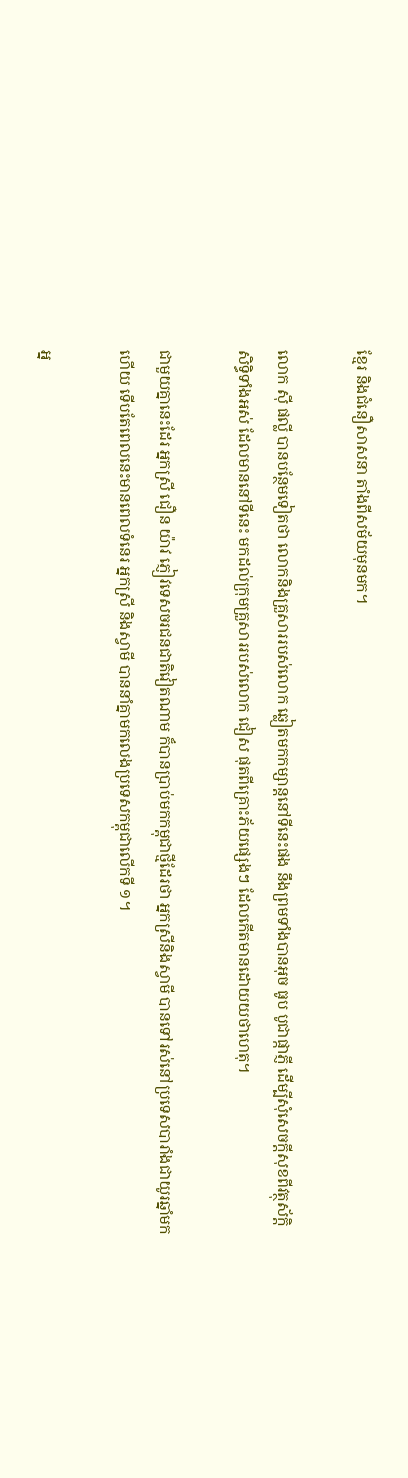ខ្មែរ និងជំនឿសាសនា តាំងពីសម័យមុនមក។

លោក ស៊ី ផល្លី បានបន្ថែមទៀតថា លោកនិងគ្រួសាររបស់លោក ឆ្លៀតមកកម្សាន្តនៅទីនេះផង នឹងព្រមទាំងបានអុច ធូប បូជាផ្កាភ្ញី ដើម្បីសុំសេចក្តីសុខពីវត្ថុស័ក្តិសិទ្ធិទាំងអស់ ដែលមាននៅទីនេះ មកដល់ក្រុមគ្រួសាររបស់លោក ជៀស ផុតពីគ្រោះភ័យផ្សេងៗ ដែលកើតមានដោយយថាហេតុ។

ជាមួយគ្នានេះដែរ អ្នកស្រី ជឿន យ៉ាវ ភ្ញៀវទេសចរជនជាតិវៀតណាម ក៏បានប្រាប់មកកម្ពុជាថ្មីដែរថា អ្នកស្រីនិងស្វាមី បានទៅរស់នៅប្រទេសបារាំងជាយូរឆ្នាំមកហើយ ទើបតែពេលនេះមានពេលទំនេរ អ្នកស្រី និងស្វាមី បាននាំគ្នាមកលេងប្រទេសកម្ពុជាលើកទី ១។

អ្ន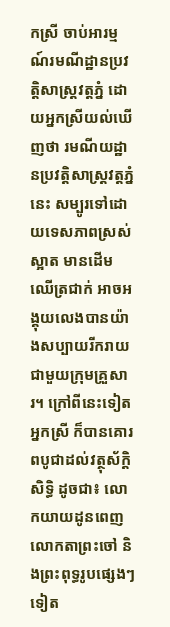កស្រី ចាប់អារម្មណ៍រមណីដ្ឋានប្រវត្តិសាស្រ្តវត្តភ្នំ ដោយអ្នកស្រីយល់ឃើញថា រមណីយដ្ឋានប្រវត្តិសាស្រ្តវត្តភ្នំនេះ សម្បូរទៅដោយទេសភាពស្រស់ស្អាត មានដើមឈើត្រជាក់ អាចអង្គុយលេងបានយ៉ាងសប្បាយរីករាយ ជាមួយក្រុមគ្រួសារ។ ក្រៅពីនេះទៀត អ្នកស្រី ក៏បានគោរពបូជាដល់វត្ថុស័ក្តិសិទ្ធិ ដូចជា៖ លោកយាយដូនពេញ លោកតាព្រះចៅ និងព្រះពុទ្ធរូបផ្សេងៗទៀត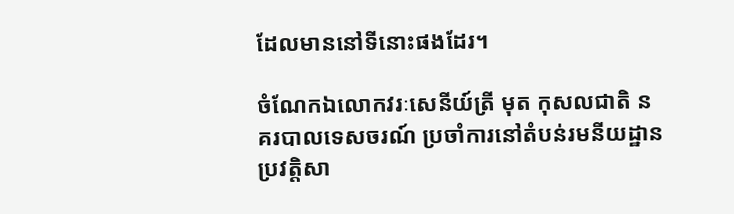ដែលមាននៅទីនោះផងដែរ។

ចំណែកឯលោកវរៈសេនីយ៍ត្រី មុត កុសលជាតិ នគរបាលទេសចរណ៍ ប្រចាំការនៅតំបន់រមនីយដ្ឋានប្រវត្តិសា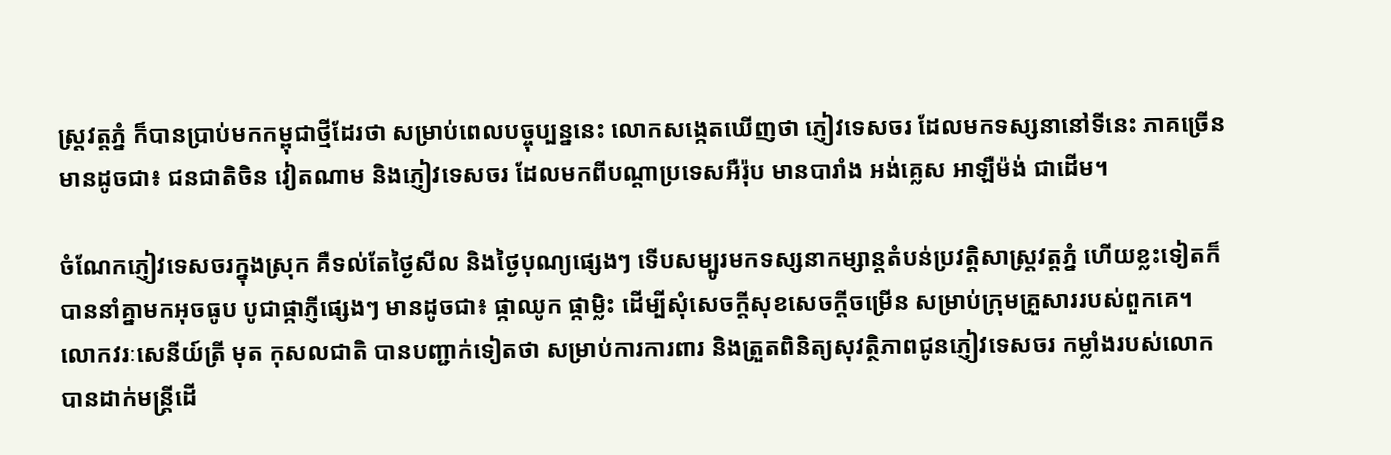ស្រ្តវត្តភ្នំ ក៏បានប្រាប់មកកម្ពុជាថ្មីដែរថា សម្រាប់ពេលបច្ចុប្បន្ននេះ លោកសង្កេតឃើញថា ភ្ញៀវទេសចរ ដែលមកទស្សនានៅទីនេះ ភាគច្រើនមានដូចជា៖ ជនជាតិចិន វៀតណាម និងភ្ញៀវទេសចរ ដែលមកពីបណ្តាប្រទេសអឺរ៉ុប មានបារាំង អង់គ្លេស អាឡឺម៉ង់ ជាដើម។

ចំណែកភ្ញៀវទេសចរក្នុងស្រុក គឺទល់តែថ្ងៃសីល និងថ្ងៃបុណ្យផ្សេងៗ ទើបសម្បូរមកទស្សនាកម្សាន្តតំបន់ប្រវត្តិសាស្រ្តវត្តភ្នំ ហើយខ្លះទៀតក៏បាននាំគ្នាមកអុចធូប បូជាផ្កាភ្ញីផ្សេងៗ មានដូចជា៖ ផ្កាឈូក ផ្កាម្លិះ ដើម្បីសុំសេចក្តីសុខសេចក្តីចម្រើន សម្រាប់ក្រុមគ្រួសាររបស់ពួកគេ។ លោកវរៈសេនីយ៍ត្រី មុត កុសលជាតិ បានបញ្ជាក់ទៀតថា សម្រាប់ការការពារ និងត្រួតពិនិត្យសុវត្ថិភាពជូនភ្ញៀវទេសចរ កម្លាំងរបស់លោកបានដាក់មន្រ្តីដើ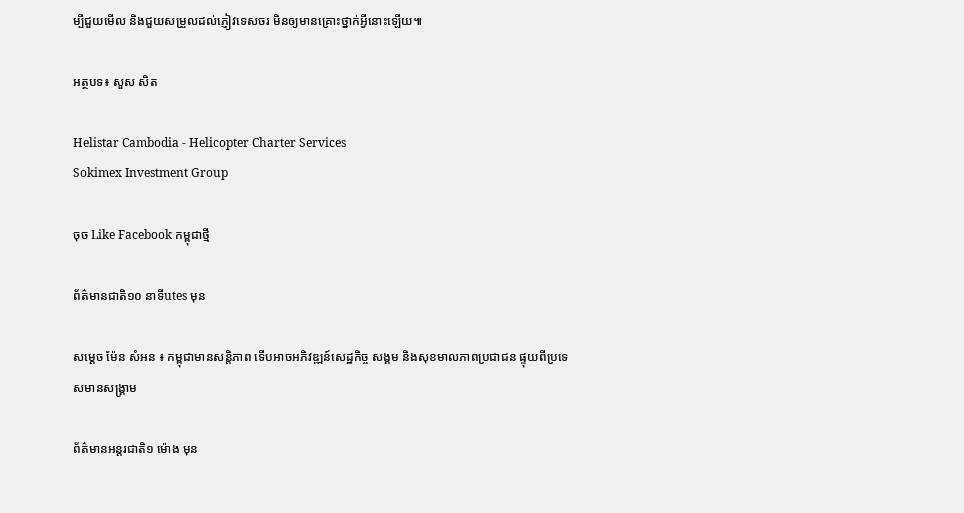ម្បីជួយមើល និងជួយសម្រួលដល់ភ្ញៀវទេសចរ មិនឲ្យមានគ្រោះថ្នាក់អ្វីនោះឡើយ៕

អត្ថបទ៖ សួស សិត

Helistar Cambodia - Helicopter Charter Services
Sokimex Investment Group

ចុច Like Facebook កម្ពុជាថ្មី

ព័ត៌មានជាតិ១០ នាទីutes មុន

សម្តេច ម៉ែន សំអន ៖ កម្ពុជាមានសន្តិភាព ទើបអាចអភិវឌ្ឍន៍សេដ្ឋកិច្ច សង្គម និងសុខមាលភាពប្រជាជន ផ្ទុយពីប្រទេសមានសង្គ្រាម

ព័ត៌មានអន្ដរជាតិ១ ម៉ោង មុន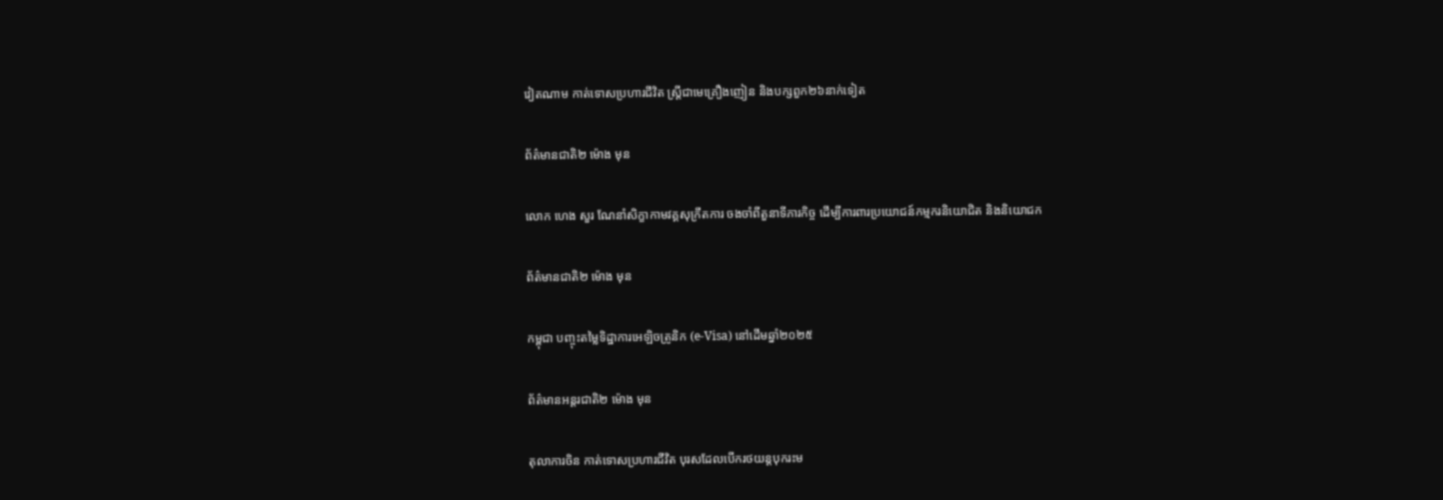វៀតណាម កាត់ទោសប្រហារជីវិត ស្រ្តីជាមេគ្រឿងញៀន និងបក្សពួក២៦នាក់ទៀត

ព័ត៌មានជាតិ២ ម៉ោង មុន

លោក ហេង សួរ ណែនាំសិក្ខាកាមវគ្គសុក្រឹតការ ចងចាំពីតួនាទីភារកិច្ច ដើម្បីការពារប្រយោជន៍កម្មករនិយោជិត និងនិយោជក

ព័ត៌មានជាតិ២ ម៉ោង មុន

កម្ពុជា បញ្ចុះតម្លៃទិដ្ឋាការអេឡិចត្រូនិក (e-Visa) នៅដើមឆ្នាំ២០២៥

ព័ត៌មានអន្ដរជាតិ២ ម៉ោង មុន

តុលាការចិន កាត់ទោសប្រហារជីវិត បុរសដែលបើករថយន្តបុករះម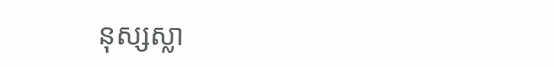នុស្សស្លា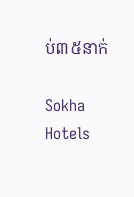ប់៣៥នាក់

Sokha Hotels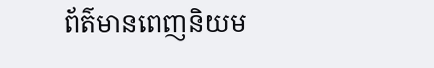ព័ត៌មានពេញនិយម